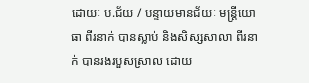ដោយៈ ប.ជ័យ / បន្ទាយមានជ័យៈ មន្ត្រីយោធា ពីរនាក់ បានស្លាប់ និងសិស្សសាលា ពីរនាក់ បានរងរបួសស្រាល ដោយ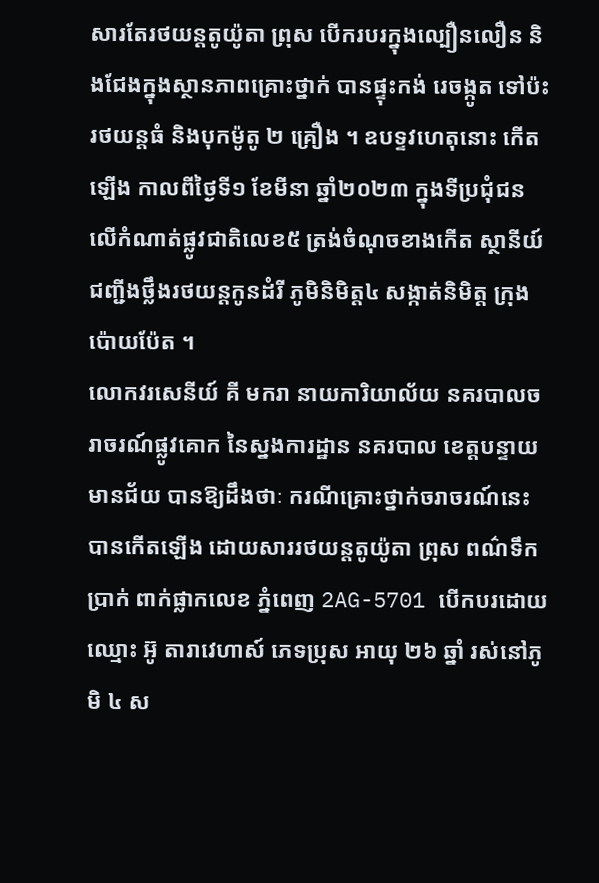សារតែរថយន្តតូយ៉ូតា ព្រុស បើករបរក្នុងល្បឿនលឿន និងជែងក្នុងស្ថានភាពគ្រោះថ្នាក់ បានផ្ទុះកង់ រេចង្កូត ទៅប៉ះរថយន្តធំ និងបុកម៉ូតូ ២ គ្រឿង ។ ឧបទ្ទវហេតុនោះ កើតឡើង កាលពីថ្ងៃទី១ ខែមីនា ឆ្នាំ២០២៣ ក្នុងទីប្រជុំជន លើកំណាត់ផ្លូវជាតិលេខ៥ ត្រង់ចំណុចខាងកើត ស្ថានីយ៍ជញ្ជីងថ្លឹងរថយន្តកូនដំរី ភូមិនិមិត្ត៤ សង្កាត់និមិត្ត ក្រុងប៉ោយប៉ែត ។
លោកវរសេនីយ៍ គី មករា នាយការិយាល័យ នគរបាលចរាចរណ៍ផ្លូវគោក នៃស្នងការដ្ឋាន នគរបាល ខេត្តបន្ទាយមានជ័យ បានឱ្យដឹងថាៈ ករណីគ្រោះថ្នាក់ចរាចរណ៍នេះ បានកើតឡើង ដោយសាររថយន្តតូយ៉ូតា ព្រុស ពណ៌ទឹកប្រាក់ ពាក់ផ្លាកលេខ ភ្នំពេញ 2AG-5701 បើកបរដោយឈ្មោះ អ៊ូ តារាវេហាស៍ ភេទប្រុស អាយុ ២៦ ឆ្នាំ រស់នៅភូមិ ៤ ស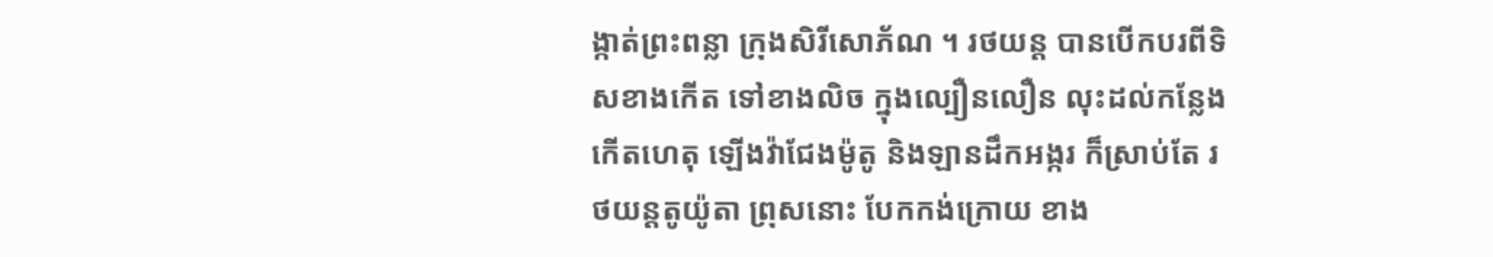ង្កាត់ព្រះពន្លា ក្រុងសិរីសោភ័ណ ។ រថយន្ត បានបើកបរពីទិសខាងកើត ទៅខាងលិច ក្នុងល្បឿនលឿន លុះដល់កន្លែងកើតហេតុ ឡើងវ៉ាជែងម៉ូតូ និងឡានដឹកអង្ករ ក៏ស្រាប់តែ រថយន្តតូយ៉ូតា ព្រុសនោះ បែកកង់ក្រោយ ខាង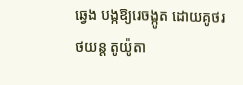ឆ្វេង បង្កឱ្យរេចង្កូត ដោយគូថរថយន្ត តូយ៉ូតា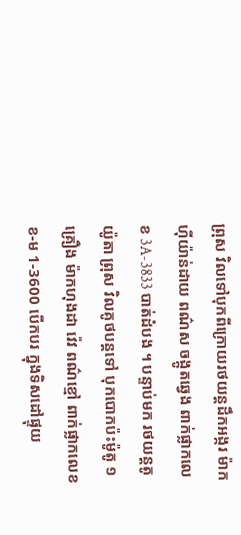ព្រុស វិលទៅបុកពីក្រោយរថយន្តដឹកអង្ករ ម៉ាកហ៊ីយ៉ាន់ដាយ ពណ៌ស ចង្កូតឆ្វេង ពាក់ផ្លាកលេខ 3A-3833 បាត់ដំបង ។ បន្ទាប់មក រថយន្តតូយ៉ូតា ព្រុស វិលគូថបន្តទៅ បុកបោកប៉ះម៉ូតូ ១គ្រឿង ម៉ាកហុងដា វ៉េវ ពណ៌ខ្មៅ ពាក់ផ្លាកលេខ ខ-ម 1-3600 បើកបរ ក្នុងទិសដៅផ្ទុយ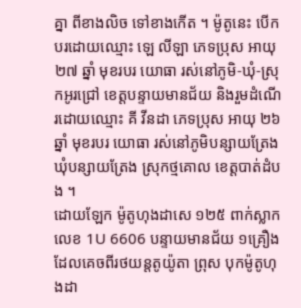គ្នា ពីខាងលិច ទៅខាងកើត ។ ម៉ូតូនេះ បើកបរដោយឈ្មោះ ឡេ លីឡា ភេទប្រុស អាយុ ២៧ ឆ្នាំ មុខរបរ យោធា រស់នៅភូមិ-ឃុំ-ស្រុកអូរជ្រៅ ខេត្តបន្ទាយមានជ័យ និងរួមដំណើរដោយឈ្មោះ គី វីនដា ភេទប្រុស អាយុ ២៦ ឆ្នាំ មុខរបរ យោធា រស់នៅភូមិបន្សាយត្រែង ឃុំបន្សាយត្រែង ស្រុកថ្មគោល ខេត្តបាត់ដំបង ។
ដោយឡែក ម៉ូតូហុងដាសេ ១២៥ ពាក់ស្លាកលេខ 1U 6606 បន្ទាយមានជ័យ ១គ្រឿង ដែលគេចពីរថយន្តតូយ៉ូតា ព្រុស បុកម៉ូតូហុងដា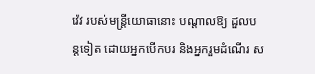វ៉េវ របស់មន្ត្រីយោធានោះ បណ្តាលឱ្យ ដួលបន្តទៀត ដោយអ្នកបើកបរ និងអ្នករួមដំណើរ ស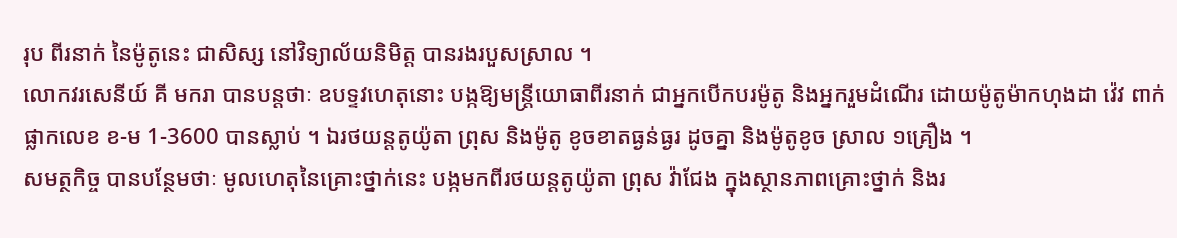រុប ពីរនាក់ នៃម៉ូតូនេះ ជាសិស្ស នៅវិទ្យាល័យនិមិត្ត បានរងរបួសស្រាល ។
លោកវរសេនីយ៍ គី មករា បានបន្តថាៈ ឧបទ្ទវហេតុនោះ បង្កឱ្យមន្ត្រីយោធាពីរនាក់ ជាអ្នកបើកបរម៉ូតូ និងអ្នករួមដំណើរ ដោយម៉ូតូម៉ាកហុងដា វ៉េវ ពាក់ផ្លាកលេខ ខ-ម 1-3600 បានស្លាប់ ។ ឯរថយន្តតូយ៉ូតា ព្រុស និងម៉ូតូ ខូចខាតធ្ងន់ធ្ងរ ដូចគ្នា និងម៉ូតូខូច ស្រាល ១គ្រឿង ។
សមត្ថកិច្ច បានបន្ថែមថាៈ មូលហេតុនៃគ្រោះថ្នាក់នេះ បង្កមកពីរថយន្តតូយ៉ូតា ព្រុស វ៉ាជែង ក្នុងស្ថានភាពគ្រោះថ្នាក់ និងរ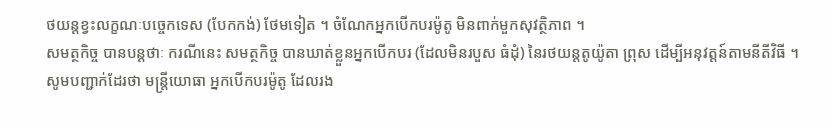ថយន្តខ្វះលក្ខណៈបច្ចេកទេស (បែកកង់) ថែមទៀត ។ ចំណែកអ្នកបើកបរម៉ូតូ មិនពាក់មួកសុវត្ថិភាព ។
សមត្ថកិច្ច បានបន្តថាៈ ករណីនេះ សមត្ថកិច្ច បានឃាត់ខ្លួនអ្នកបើកបរ (ដែលមិនរបួស ធំដុំ) នៃរថយន្តតូយ៉ូតា ព្រុស ដើម្បីអនុវត្តន៍តាមនីតីវិធី ។
សូមបញ្ជាក់ដែរថា មន្ត្រីយោធា អ្នកបើកបរម៉ូតូ ដែលរង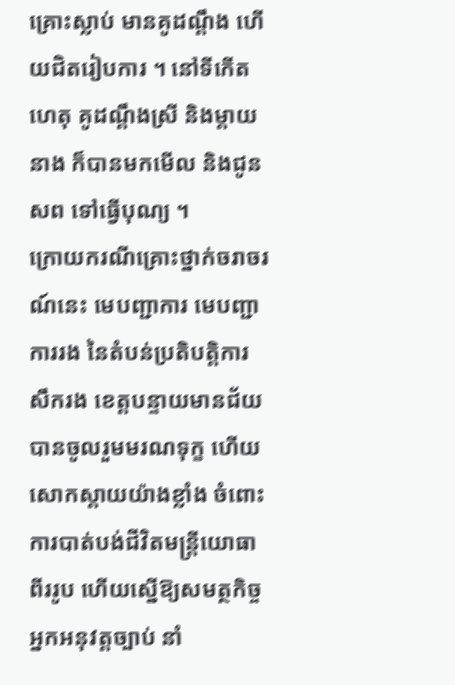គ្រោះស្លាប់ មានគូដណ្តឹង ហើយជិតរៀបការ ។ នៅទីកើតហេតុ គូដណ្តឹងស្រី និងម្តាយនាង ក៏បានមកមើល និងជូនសព ទៅធ្វើបុណ្យ ។
ក្រោយករណីគ្រោះថ្នាក់ចរាចរណ៍នេះ មេបញ្ជាការ មេបញ្ជាការរង នៃតំបន់ប្រតិបត្តិការ សឹករង ខេត្តបន្ទាយមានជ័យ បានចូលរួមមរណទុក្ខ ហើយសោកស្តាយយ៉ាងខ្លាំង ចំពោះការបាត់បង់ជីវិតមន្ត្រីយោធា ពីររូប ហើយស្នើឱ្យសមត្ថកិច្ច អ្នកអនុវត្តច្បាប់ នាំ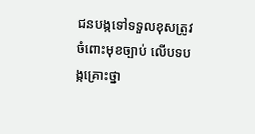ជនបង្កទៅទទួលខុសត្រូវ ចំពោះមុខច្បាប់ លើបទបង្កគ្រោះថ្នា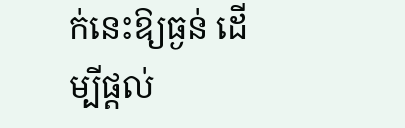ក់នេះឱ្យធ្ងន់ ដើម្បីផ្តល់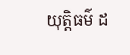យុត្តិធម៌ ដ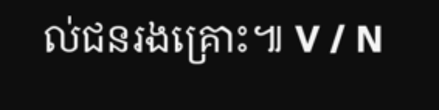ល់ជនរងគ្រោះ៕ V / N